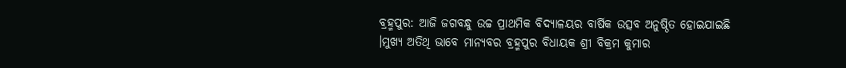ବ୍ରହ୍ମପୁର: ଆଜି ଜଗବନ୍ଧୁ ଉଚ୍ଚ ପ୍ରାଥମିକ ବିଦ୍ୟାଳୟର ବାର୍ଷିକ ଉତ୍ସବ ଅନୁଷ୍ଠିତ ହୋଇଯାଇଛି ।ମୁଖ୍ୟ ଅତିଥି ଭାବେ ମାନ୍ୟବର ବ୍ରହ୍ମପୁର ବିଧାୟକ ଶ୍ରୀ ବିକ୍ରମ କୁମାର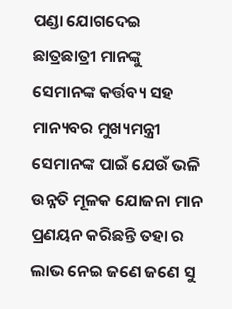ପଣ୍ଡା ଯୋଗଦେଇ ଛାତ୍ରଛାତ୍ରୀ ମାନଙ୍କୁ ସେମାନଙ୍କ କର୍ତ୍ତବ୍ୟ ସହ ମାନ୍ୟବର ମୁଖ୍ୟମନ୍ତ୍ରୀ ସେମାନଙ୍କ ପାଇଁ ଯେଉଁ ଭଳି ଉନ୍ନତି ମୂଳକ ଯୋଜନା ମାନ ପ୍ରଣୟନ କରିଛନ୍ତି ତହା ର ଲାଭ ନେଇ ଜଣେ ଜଣେ ସୁ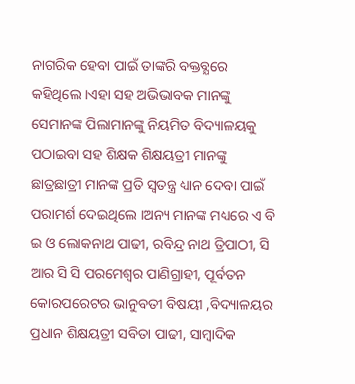ନାଗରିକ ହେବା ପାଇଁ ତାଙ୍କରି ବକ୍ତବ୍ଯରେ କହିଥିଲେ ।ଏହା ସହ ଅଭିଭାବକ ମାନଙ୍କୁ ସେମାନଙ୍କ ପିଲାମାନଙ୍କୁ ନିୟମିତ ବିଦ୍ୟାଳୟକୁ ପଠାଇବା ସହ ଶିକ୍ଷକ ଶିକ୍ଷୟତ୍ରୀ ମାନଙ୍କୁ ଛାତ୍ରଛାତ୍ରୀ ମାନଙ୍କ ପ୍ରତି ସ୍ବତନ୍ତ୍ର ଧ୍ୟାନ ଦେବା ପାଇଁ ପରାମର୍ଶ ଦେଇଥିଲେ ।ଅନ୍ୟ ମାନଙ୍କ ମଧ୍ୟରେ ଏ ବି ଇ ଓ ଲୋକନାଥ ପାଢୀ, ରବିନ୍ଦ୍ର ନାଥ ତ୍ରିପାଠୀ, ସି ଆର ସି ସି ପରମେଶ୍ଵର ପାଣିଗ୍ରାହୀ, ପୂର୍ବତନ କୋରପରେଟର ଭାନୁବତୀ ବିଷୟୀ ,ବିଦ୍ୟାଳୟର ପ୍ରଧାନ ଶିକ୍ଷୟତ୍ରୀ ସବିତା ପାଢୀ, ସାମ୍ବାଦିକ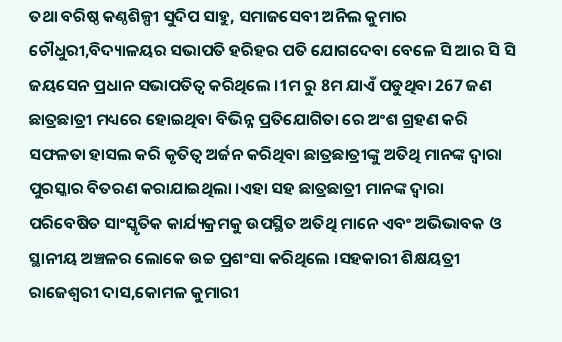ତଥା ବରିଷ୍ଠ କଣ୍ଠଶିଳ୍ପୀ ସୁଦିପ ସାହୁ, ସମାଜସେବୀ ଅନିଲ କୁମାର ଚୌଧୁରୀ,ବିଦ୍ୟାଳୟର ସଭାପତି ହରିହର ପତି ଯୋଗଦେବା ବେଳେ ସି ଆର ସି ସି ଜୟସେନ ପ୍ରଧାନ ସଭାପତିତ୍ବ କରିଥିଲେ ।1ମ ରୁ 8ମ ଯାଏଁ ପଡୁଥିବା 267 ଜଣ ଛାତ୍ରଛାତ୍ରୀ ମଧ୍ୟରେ ହୋଇଥିବା ବିଭିନ୍ନ ପ୍ରତିଯୋଗିତା ରେ ଅଂଶ ଗ୍ରହଣ କରି ସଫଳତା ହାସଲ କରି କୃତିତ୍ବ ଅର୍ଜନ କରିଥିବା ଛାତ୍ରଛାତ୍ରୀଙ୍କୁ ଅତିଥି ମାନଙ୍କ ଦ୍ବାରା ପୁରସ୍କାର ବିତରଣ କରାଯାଇଥିଲା ।ଏହା ସହ ଛାତ୍ରଛାତ୍ରୀ ମାନଙ୍କ ଦ୍ବାରା ପରିବେଷିତ ସାଂସ୍କୃତିକ କାର୍ଯ୍ୟକ୍ରମକୁ ଉପସ୍ଥିତ ଅତିଥି ମାନେ ଏବଂ ଅଭିଭାବକ ଓ ସ୍ଥାନୀୟ ଅଞ୍ଚଳର ଲୋକେ ଉଚ୍ଚ ପ୍ରଶଂସା କରିଥିଲେ ।ସହକାରୀ ଶିକ୍ଷୟତ୍ରୀ ରାଜେଶ୍ବରୀ ଦାସ,କୋମଳ କୁମାରୀ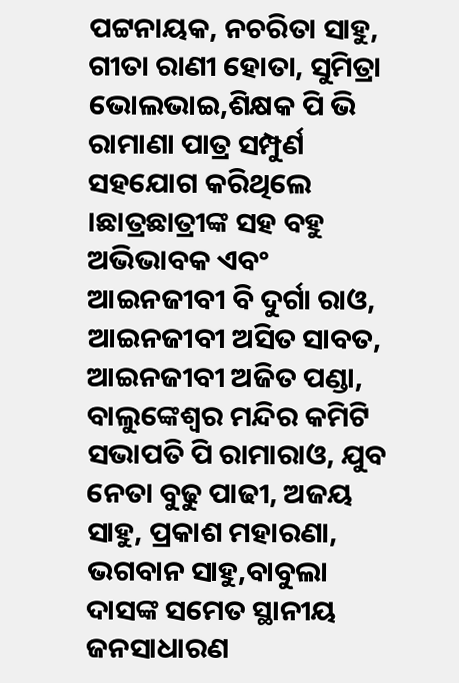ପଟ୍ଟନାୟକ, ନଚରିତା ସାହୁ, ଗୀତା ରାଣୀ ହୋତା, ସୁମିତ୍ରା ଭୋଲଭାଇ,ଶିକ୍ଷକ ପି ଭି ରାମାଣା ପାତ୍ର ସମ୍ପୁର୍ଣ ସହଯୋଗ କରିଥିଲେ ।ଛାତ୍ରଛାତ୍ରୀଙ୍କ ସହ ବହୁ ଅଭିଭାବକ ଏବଂ ଆଇନଜୀବୀ ବି ଦୁର୍ଗା ରାଓ, ଆଇନଜୀବୀ ଅସିତ ସାବତ, ଆଇନଜୀବୀ ଅଜିତ ପଣ୍ଡା, ବାଲୁଙ୍କେଶ୍ବର ମନ୍ଦିର କମିଟି ସଭାପତି ପି ରାମାରାଓ, ଯୁବ ନେତା ବୁଢୁ ପାଢୀ, ଅଜୟ ସାହୁ, ପ୍ରକାଶ ମହାରଣା, ଭଗବାନ ସାହୁ,ବାବୁଲା ଦାସଙ୍କ ସମେତ ସ୍ଥାନୀୟ ଜନସାଧାରଣ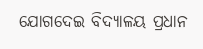ଯୋଗଦେଇ ବିଦ୍ୟାଳୟ ପ୍ରଧାନ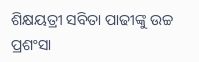ଶିକ୍ଷୟତ୍ରୀ ସବିତା ପାଢୀଙ୍କୁ ଉଚ୍ଚ ପ୍ରଶଂସା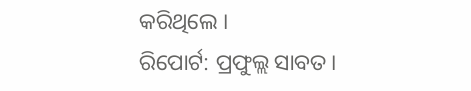କରିଥିଲେ ।
ରିପୋର୍ଟ: ପ୍ରଫୁଲ୍ଲ ସାବତ।